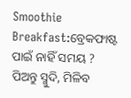Smoothie Breakfast:ବ୍ରେକଫାଷ୍ଟ ପାଇଁ ନାହିଁ ସମୟ ? ପିଅନ୍ତୁ ସ୍ମୁଦି, ମିଳିବ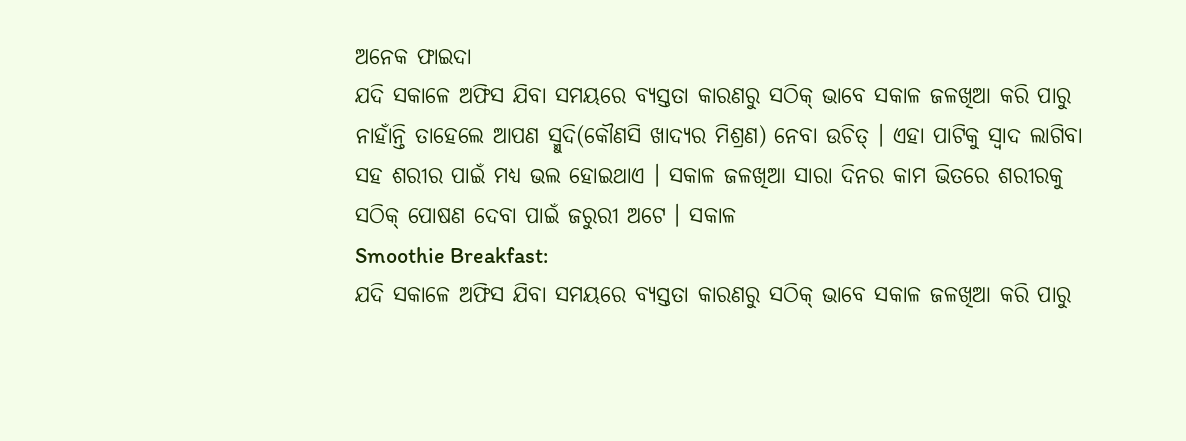ଅନେକ ଫାଇଦା
ଯଦି ସକାଳେ ଅଫିସ ଯିବା ସମୟରେ ବ୍ୟସ୍ତତା କାରଣରୁ ସଠିକ୍ ଭାବେ ସକାଳ ଜଳଖିଆ କରି ପାରୁ ନାହାଁନ୍ତି ତାହେଲେ ଆପଣ ସ୍ମୁଦି(କୌଣସି ଖାଦ୍ୟର ମିଶ୍ରଣ) ନେବା ଉଚିତ୍ । ଏହା ପାଟିକୁ ସ୍ବାଦ ଲାଗିବା ସହ ଶରୀର ପାଇଁ ମଧ୍ୟ ଭଲ ହୋଇଥାଏ । ସକାଳ ଜଳଖିଆ ସାରା ଦିନର କାମ ଭିତରେ ଶରୀରକୁ ସଠିକ୍ ପୋଷଣ ଦେବା ପାଇଁ ଜରୁରୀ ଅଟେ । ସକାଳ
Smoothie Breakfast:
ଯଦି ସକାଳେ ଅଫିସ ଯିବା ସମୟରେ ବ୍ୟସ୍ତତା କାରଣରୁ ସଠିକ୍ ଭାବେ ସକାଳ ଜଳଖିଆ କରି ପାରୁ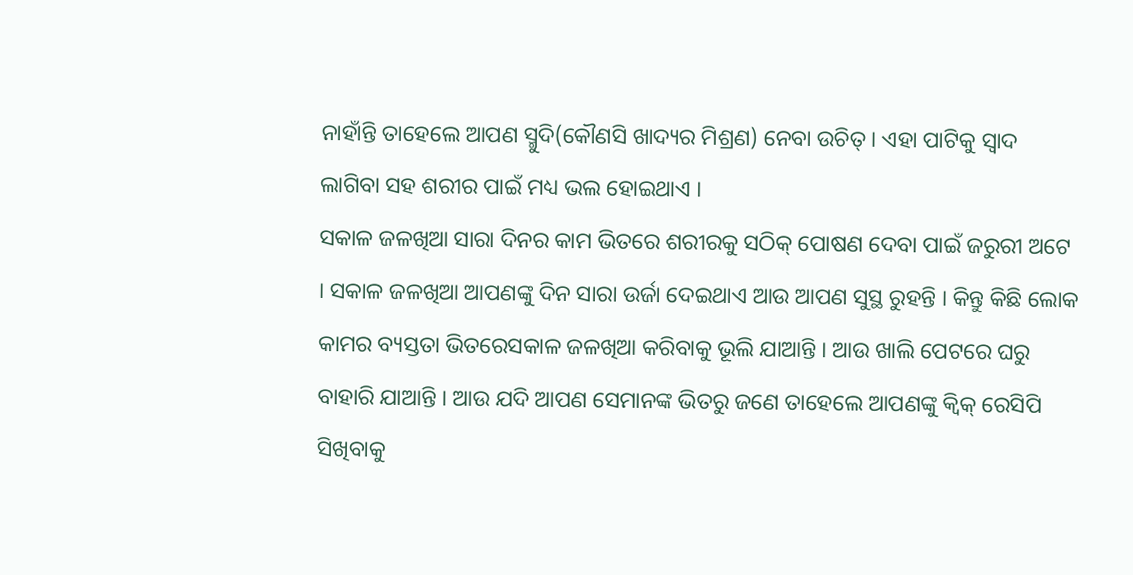ନାହାଁନ୍ତି ତାହେଲେ ଆପଣ ସ୍ମୁଦି(କୌଣସି ଖାଦ୍ୟର ମିଶ୍ରଣ) ନେବା ଉଚିତ୍ । ଏହା ପାଟିକୁ ସ୍ବାଦ ଲାଗିବା ସହ ଶରୀର ପାଇଁ ମଧ୍ୟ ଭଲ ହୋଇଥାଏ ।
ସକାଳ ଜଳଖିଆ ସାରା ଦିନର କାମ ଭିତରେ ଶରୀରକୁ ସଠିକ୍ ପୋଷଣ ଦେବା ପାଇଁ ଜରୁରୀ ଅଟେ । ସକାଳ ଜଳଖିଆ ଆପଣଙ୍କୁ ଦିନ ସାରା ଉର୍ଜା ଦେଇଥାଏ ଆଉ ଆପଣ ସୁସ୍ଥ ରୁହନ୍ତି । କିନ୍ତୁ କିଛି ଲୋକ କାମର ବ୍ୟସ୍ତତା ଭିତରେସକାଳ ଜଳଖିଆ କରିବାକୁ ଭୂଲି ଯାଆନ୍ତି । ଆଉ ଖାଲି ପେଟରେ ଘରୁ ବାହାରି ଯାଆନ୍ତି । ଆଉ ଯଦି ଆପଣ ସେମାନଙ୍କ ଭିତରୁ ଜଣେ ତାହେଲେ ଆପଣଙ୍କୁ କ୍ବିକ୍ ରେସିପି ସିଖିବାକୁ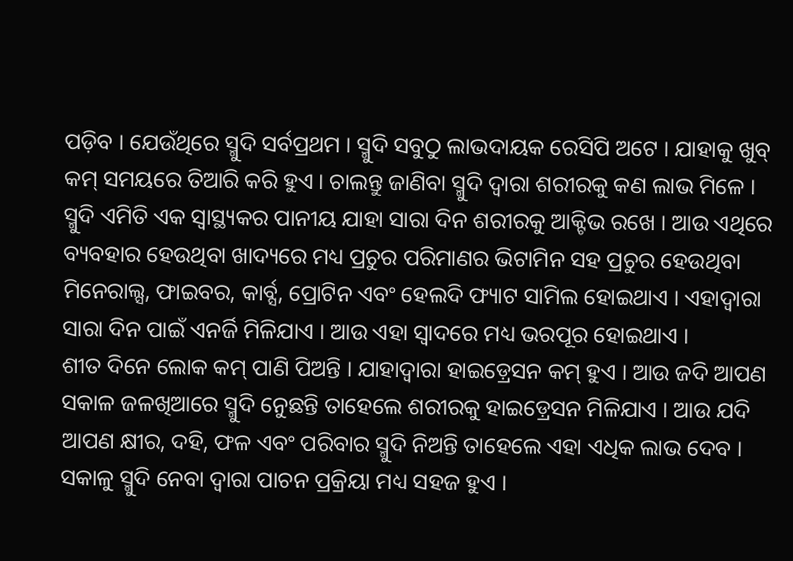ପଡ଼ିବ । ଯେଉଁଥିରେ ସ୍ମୁଦି ସର୍ବପ୍ରଥମ । ସ୍ମୁଦି ସବୁଠୁ ଲାଭଦାୟକ ରେସିପି ଅଟେ । ଯାହାକୁ ଖୁବ୍ କମ୍ ସମୟରେ ତିଆରି କରି ହୁଏ । ଚାଲନ୍ତୁ ଜାଣିବା ସ୍ମୁଦି ଦ୍ବାରା ଶରୀରକୁ କଣ ଲାଭ ମିଳେ ।
ସ୍ମୁଦି ଏମିତି ଏକ ସ୍ବାସ୍ଥ୍ୟକର ପାନୀୟ ଯାହା ସାରା ଦିନ ଶରୀରକୁ ଆକ୍ଟିଭ ରଖେ । ଆଉ ଏଥିରେ ବ୍ୟବହାର ହେଉଥିବା ଖାଦ୍ୟରେ ମଧ୍ୟ ପ୍ରଚୁର ପରିମାଣର ଭିଟାମିନ ସହ ପ୍ରଚୁର ହେଉଥିବା ମିନେରାଲ୍ସ, ଫାଇବର, କାର୍ବ୍ସ, ପ୍ରୋଟିନ ଏବଂ ହେଲଦି ଫ୍ୟାଟ ସାମିଲ ହୋଇଥାଏ । ଏହାଦ୍ବାରା ସାରା ଦିନ ପାଇଁ ଏନର୍ଜି ମିଳିଯାଏ । ଆଉ ଏହା ସ୍ବାଦରେ ମଧ୍ୟ ଭରପୂର ହୋଇଥାଏ ।
ଶୀତ ଦିନେ ଲୋକ କମ୍ ପାଣି ପିଅନ୍ତି । ଯାହାଦ୍ବାରା ହାଇଡ଼୍ରେସନ କମ୍ ହୁଏ । ଆଉ ଜଦି ଆପଣ ସକାଳ ଜଳଖିଆରେ ସ୍ମୁଦି ନେୁଛନ୍ତି ତାହେଲେ ଶରୀରକୁ ହାଇଡ଼୍ରେସନ ମିଳିଯାଏ । ଆଉ ଯଦି ଆପଣ କ୍ଷୀର, ଦହି, ଫଳ ଏବଂ ପରିବାର ସ୍ମୁଦି ନିଅନ୍ତି ତାହେଲେ ଏହା ଏଧିକ ଲାଭ ଦେବ ।
ସକାଳୁ ସ୍ମୁଦି ନେବା ଦ୍ବାରା ପାଚନ ପ୍ରକ୍ରିୟା ମଧ୍ୟ ସହଜ ହୁଏ ।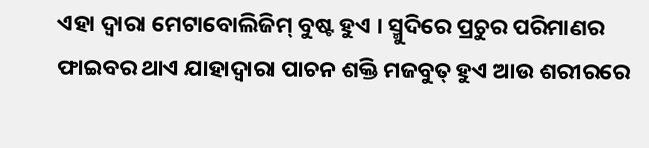ଏହା ଦ୍ବାରା ମେଟାବୋଲିଜିମ୍ ବୁଷ୍ଟ ହୁଏ । ସ୍ମୁଦିରେ ପ୍ରଚୁର ପରିମାଣର ଫାଇବର ଥାଏ ଯାହାଦ୍ବାରା ପାଚନ ଶକ୍ତି ମଜବୁତ୍ ହୁଏ ଆଉ ଶରୀରରେ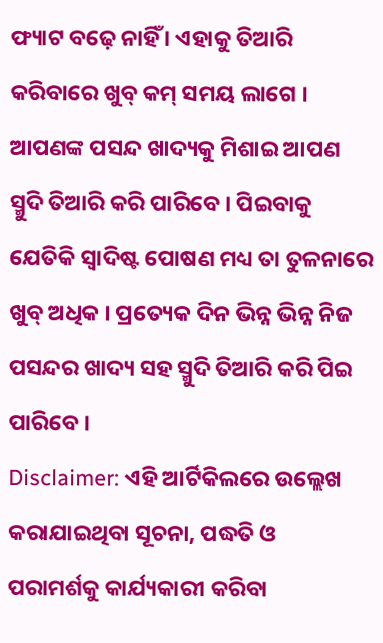ଫ୍ୟାଟ ବଢ଼େ ନାହିଁ । ଏହାକୁ ତିଆରି କରିବାରେ ଖୁବ୍ କମ୍ ସମୟ ଲାଗେ । ଆପଣଙ୍କ ପସନ୍ଦ ଖାଦ୍ୟକୁ ମିଶାଇ ଆପଣ ସ୍ମୁଦି ତିଆରି କରି ପାରିବେ । ପିଇବାକୁ ଯେତିକି ସ୍ବାଦିଷ୍ଟ ପୋଷଣ ମଧ୍ୟ ତା ତୁଳନାରେ ଖୁବ୍ ଅଧିକ । ପ୍ରତ୍ୟେକ ଦିନ ଭିନ୍ନ ଭିନ୍ନ ନିଜ ପସନ୍ଦର ଖାଦ୍ୟ ସହ ସ୍ମୁଦି ତିଆରି କରି ପିଇ ପାରିବେ ।
Disclaimer: ଏହି ଆର୍ଟିକିଲରେ ଉଲ୍ଲେଖ କରାଯାଇଥିବା ସୂଚନା, ପଦ୍ଧତି ଓ ପରାମର୍ଶକୁ କାର୍ଯ୍ୟକାରୀ କରିବା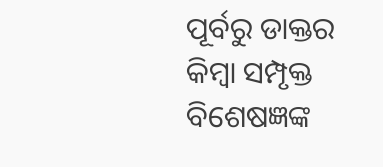ପୂର୍ବରୁ ଡାକ୍ତର କିମ୍ବା ସମ୍ପୃକ୍ତ ବିଶେଷଜ୍ଞଙ୍କ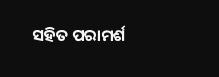ସହିତ ପରାମର୍ଶ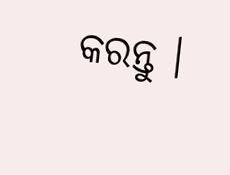କରନ୍ତୁ ।